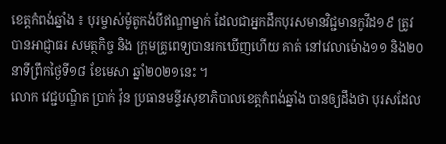ខេត្តកំពង់ឆ្នាំង ៖ បុរម្ចាស់ម៉ូតូកង់បីឥណ្ឌាម្នាក់ ដែលជាអ្នកដឹកបុរសមានវិជ្ជមានកូវីដ១៩ ត្រូវបានអាជ្ញាធរ សមត្ថកិច្ច និង ក្រុមគ្រូពេទ្យបានរកឃើញហើយ គាត់ នៅវេលាម៉ោង១១ និង២០ នាទីព្រឹកថ្ងៃទី១៨ ខែមេសា ឆ្នាំ២០២១នេះ ។
លោក វេជ្ជបណ្ឌិត ប្រាក់ វ៉ុន ប្រធានមន្ទីរសុខាភិបាលខេត្តកំពង់ឆ្នាំង បានឲ្យដឹងថា បុរសដែល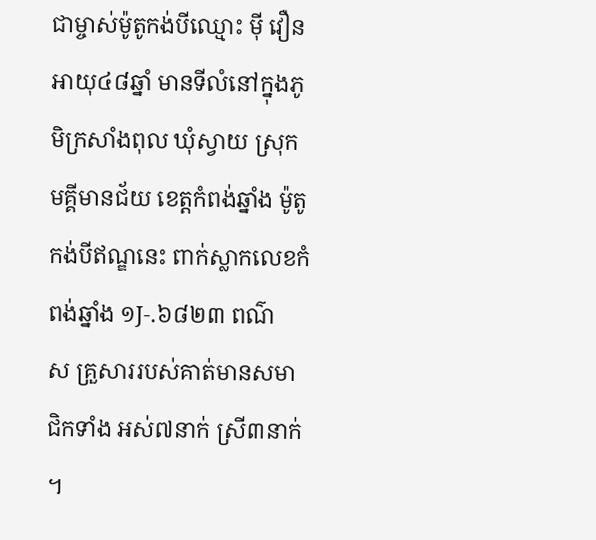ជាម្ចាស់ម៉ូតូកង់បីឈ្មោះ ម៉ី វឿន អាយុ៤៨ឆ្នាំ មានទីលំនៅក្នុងភូមិក្រសាំងពុល ឃុំស្វាយ ស្រុកមគ្គីមានជ័យ ខេត្តកំពង់ឆ្នាំង ម៉ូតូកង់បីឥណ្ឌនេះ ពាក់ស្លាកលេខកំពង់ឆ្នាំង ១J-.៦៨២៣ ពណ៌ស គ្រួសាររបស់គាត់មានសមាជិកទាំង អស់៧នាក់ ស្រី៣នាក់ ។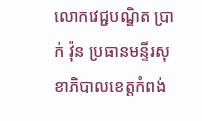លោកវេជ្ជបណ្ឌិត ប្រាក់ វ៉ុន ប្រធានមន្ទីរសុខាភិបាលខេត្តកំពង់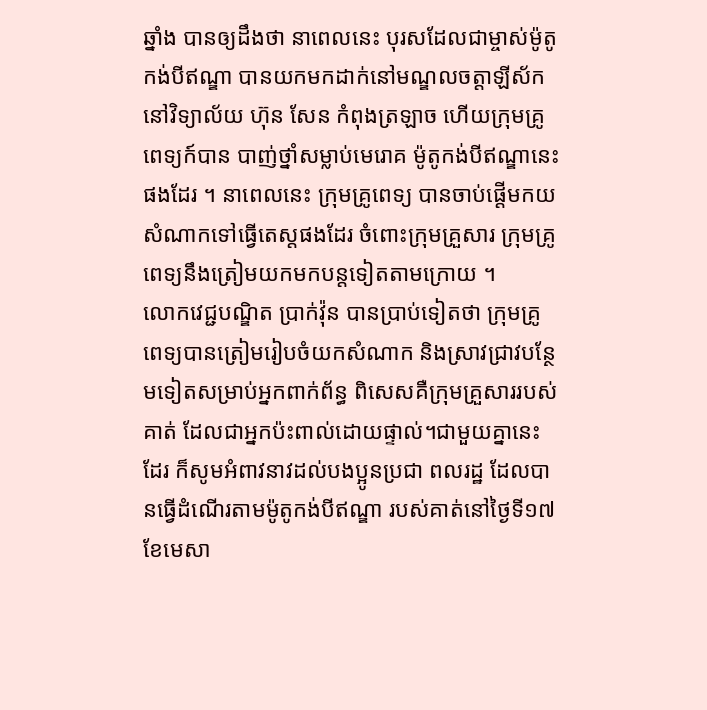ឆ្នាំង បានឲ្យដឹងថា នាពេលនេះ បុរសដែលជាម្ចាស់ម៉ូតូកង់បីឥណ្ឌា បានយកមកដាក់នៅមណ្ឌលចត្តាឡីស័កនៅវិទ្យាល័យ ហ៊ុន សែន កំពុងត្រឡាច ហើយក្រុមគ្រូពេទ្យក៍បាន បាញ់ថ្នាំសម្លាប់មេរោគ ម៉ូតូកង់បីឥណ្ឌានេះផងដែរ ។ នាពេលនេះ ក្រុមគ្រូពេទ្យ បានចាប់ផ្តើមកយសំណាកទៅធ្វើតេស្តផងដែរ ចំពោះក្រុមគ្រួសារ ក្រុមគ្រូពេទ្យនឹងត្រៀមយកមកបន្តទៀតតាមក្រោយ ។
លោកវេជ្ជបណ្ឌិត ប្រាក់វ៉ុន បានប្រាប់ទៀតថា ក្រុមគ្រូពេទ្យបានត្រៀមរៀបចំយកសំណាក និងស្រាវជ្រាវបន្ថែមទៀតសម្រាប់អ្នកពាក់ព័ន្ធ ពិសេសគឺក្រុមគ្រួសាររបស់គាត់ ដែលជាអ្នកប៉ះពាល់ដោយផ្ទាល់។ជាមួយគ្នានេះដែរ ក៏សូមអំពាវនាវដល់បងប្អូនប្រជា ពលរដ្ឋ ដែលបានធ្វើដំណើរតាមម៉ូតូកង់បីឥណ្ឌា របស់គាត់នៅថ្ងៃទី១៧ ខែមេសា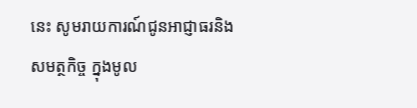នេះ សូមរាយការណ៍ជូនអាជ្ញាធរនិងសមត្ថកិច្ច ក្នុងមូល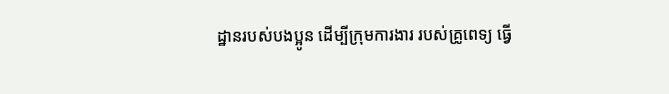ដ្ឋានរបស់បងប្អូន ដើម្បីក្រុមការងារ របស់គ្រូពេទ្យ ធ្វើ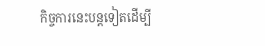កិច្ចការនេះបន្តទៀតដើម្បី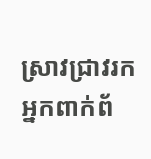ស្រាវជ្រាវរកអ្នកពាក់ព័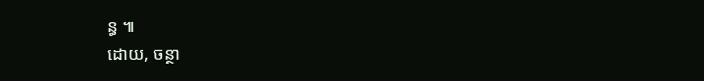ន្ធ ៕
ដោយ, ចន្ថា